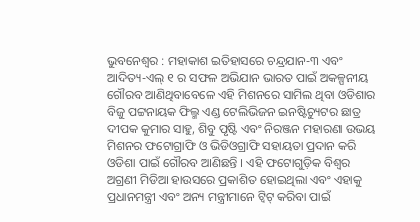ଭୁବନେଶ୍ୱର : ମହାକାଶ ଇତିହାସରେ ଚନ୍ଦ୍ରଯାନ-୩ ଏବଂ ଆଦିତ୍ୟ-ଏଲ୍ ୧ ର ସଫଳ ଅଭିଯାନ ଭାରତ ପାଇଁ ଅକଳ୍ପନୀୟ ଗୌରବ ଆଣିଥିବାବେଳେ ଏହି ମିଶନରେ ସାମିଲ ଥିବା ଓଡିଶାର ବିଜୁ ପଟ୍ଟନାୟକ ଫିଲ୍ମ ଏଣ୍ଡ ଟେଲିଭିଜନ ଇନଷ୍ଟିଚ୍ୟୁଟର ଛାତ୍ର ଦୀପକ କୁମାର ସାହୁ, ଶିବୁ ପୃଷ୍ଟି ଏବଂ ନିରଞ୍ଜନ ମହାରଣା ଉଭୟ ମିଶନର ଫଟୋଗ୍ରାଫି ଓ ଭିଡିଓଗ୍ରାଫି ସହାୟତା ପ୍ରଦାନ କରି ଓଡିଶା ପାଇଁ ଗୌରବ ଆଣିଛନ୍ତି । ଏହି ଫଟୋଗୁଡ଼ିକ ବିଶ୍ୱର ଅଗ୍ରଣୀ ମିଡିଆ ହାଉସରେ ପ୍ରକାଶିତ ହୋଇଥିଲା ଏବଂ ଏହାକୁ ପ୍ରଧାନମନ୍ତ୍ରୀ ଏବଂ ଅନ୍ୟ ମନ୍ତ୍ରୀମାନେ ଟ୍ୱିଟ୍ କରିବା ପାଇଁ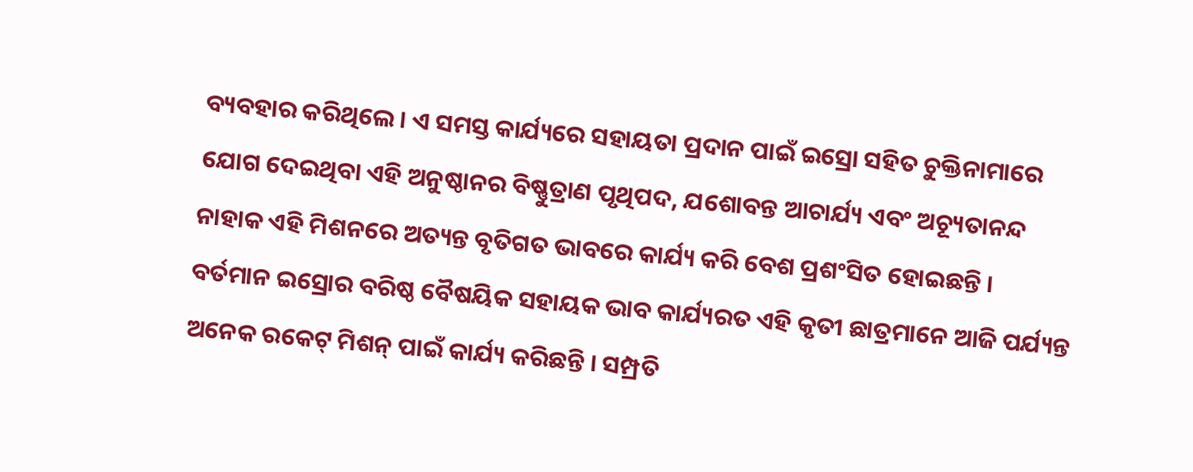ବ୍ୟବହାର କରିଥିଲେ । ଏ ସମସ୍ତ କାର୍ଯ୍ୟରେ ସହାୟତା ପ୍ରଦାନ ପାଇଁ ଇସ୍ରୋ ସହିତ ଚୁକ୍ତିନାମାରେ ଯୋଗ ଦେଇଥିବା ଏହି ଅନୁଷ୍ଠାନର ବିଷ୍ଣୁତ୍ରାଣ ପୃଥିପଦ, ଯଶୋବନ୍ତ ଆଚାର୍ଯ୍ୟ ଏବଂ ଅଚ୍ୟୂତାନନ୍ଦ ନାହାକ ଏହି ମିଶନରେ ଅତ୍ୟନ୍ତ ବୃତିଗତ ଭାବରେ କାର୍ଯ୍ୟ କରି ବେଶ ପ୍ରଶଂସିତ ହୋଇଛନ୍ତି ।
ବର୍ତମାନ ଇସ୍ରୋର ବରିଷ୍ଠ ବୈଷୟିକ ସହାୟକ ଭାବ କାର୍ଯ୍ୟରତ ଏହି କୃତୀ ଛାତ୍ରମାନେ ଆଜି ପର୍ଯ୍ୟନ୍ତ ଅନେକ ରକେଟ୍ ମିଶନ୍ ପାଇଁ କାର୍ଯ୍ୟ କରିଛନ୍ତି । ସମ୍ପ୍ରତି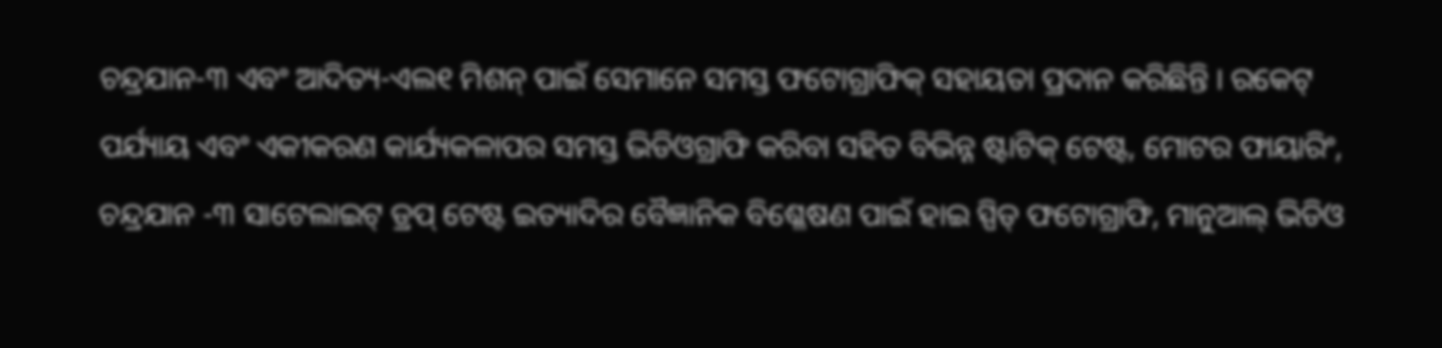ଚନ୍ଦ୍ରଯାନ-୩ ଏବଂ ଆଦିତ୍ୟ-ଏଲ୧ ମିଶନ୍ ପାଇଁ ସେମାନେ ସମସ୍ତ ଫଟୋଗ୍ରାଫିକ୍ ସହାୟତା ପ୍ରଦାନ କରିଛିନ୍ତି । ରକେଟ୍ ପର୍ଯ୍ୟାୟ ଏବଂ ଏକୀକରଣ କାର୍ଯ୍ୟକଳାପର ସମସ୍ତ ଭିଡିଓଗ୍ରାଫି କରିବା ସହିତ ବିଭିନ୍ନ ଷ୍ଟାଟିକ୍ ଟେଷ୍ଟ, ମୋଟର ଫାୟାରିଂ, ଚନ୍ଦ୍ରଯାନ -୩ ସାଟେଲାଇଟ୍ ଡ୍ରପ୍ ଟେଷ୍ଟ ଇତ୍ୟାଦିର ବୈଜ୍ଞାନିକ ବିଶ୍ଳେଷଣ ପାଇଁ ହାଇ ସ୍ପିଡ୍ ଫଟୋଗ୍ରାଫି, ମାନୁଆଲ୍ ଭିଡିଓ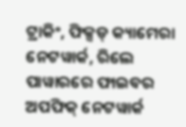ଟ୍ରାକିଂ, ଫିକ୍ସଡ୍ କ୍ୟାମେରା ନେଟୱାର୍କ, ରିଲେ ପାୱାରରେ ଫାଇବର ଅପଫିକ୍ ନେଟୱାର୍କ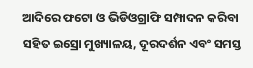ଆଦିରେ ଫଟୋ ଓ ଭିଡିଓଗ୍ରାଫି ସମ୍ପାଦନ କରିବା ସହିତ ଇସ୍ରୋ ମୁଖ୍ୟାଳୟ, ଦୂରଦର୍ଶନ ଏବଂ ସମସ୍ତ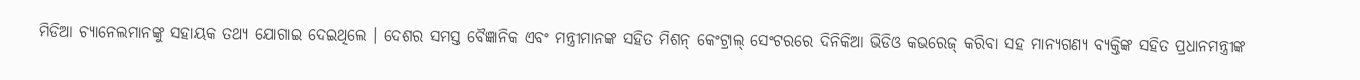ମିଡିଆ ଚ୍ୟାନେଲମାନଙ୍କୁ ସହାୟକ ତଥ୍ୟ ଯୋଗାଇ ଦେଇଥିଲେ । ଦେଶର ସମସ୍ତ ବୈଜ୍ଞାନିକ ଏବଂ ମନ୍ତ୍ରୀମାନଙ୍କ ସହିତ ମିଶନ୍ କେଂଟ୍ରାଲ୍ ସେଂଟରରେ ଦିନିକିଆ ଭିଡିଓ କଭରେଜ୍ କରିବା ସହ ମାନ୍ୟଗଣ୍ୟ ବ୍ୟକ୍ତିଙ୍କ ସହିତ ପ୍ରଧାନମନ୍ତ୍ରୀଙ୍କ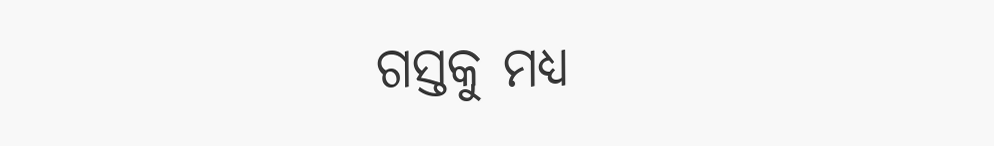ଗସ୍ତକୁ ମଧ୍ୟ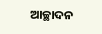ଆଚ୍ଛାଦନ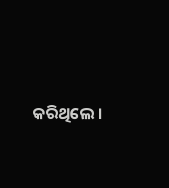କରିଥିଲେ ।